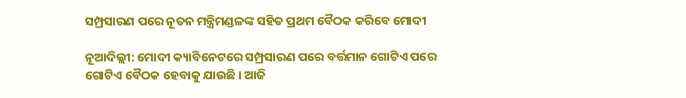ସମ୍ପ୍ରସାରଣ ପରେ ନୂତନ ମନ୍ତ୍ରିମଣ୍ଡଳଙ୍କ ସହିତ ପ୍ରଥମ ବୈଠକ କରିବେ ମୋଦୀ

ନୂଆଦିଲ୍ଲୀ: ମୋଦୀ କ୍ୟାବିନେଟରେ ସମ୍ପ୍ରସାରଣ ପରେ ବର୍ତ୍ତମାନ ଗୋଟିଏ ପରେ ଗୋଟିଏ ବୈଠକ ହେବାକୁ ଯାଉଛି । ଆଜି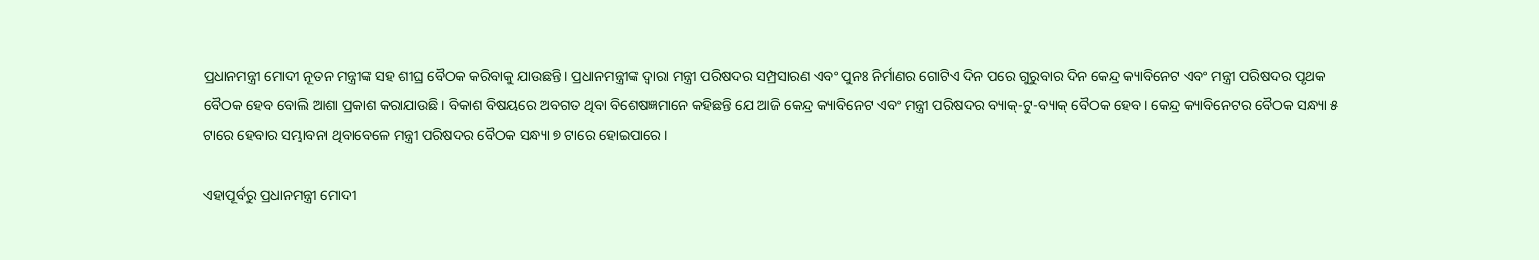ପ୍ରଧାନମନ୍ତ୍ରୀ ମୋଦୀ ନୂତନ ମନ୍ତ୍ରୀଙ୍କ ସହ ଶୀଘ୍ର ବୈଠକ କରିବାକୁ ଯାଉଛନ୍ତି। ପ୍ରଧାନମନ୍ତ୍ରୀଙ୍କ ଦ୍ୱାରା ମନ୍ତ୍ରୀ ପରିଷଦର ସମ୍ପ୍ରସାରଣ ଏବଂ ପୁନଃ ନିର୍ମାଣର ଗୋଟିଏ ଦିନ ପରେ ଗୁରୁବାର ଦିନ କେନ୍ଦ୍ର କ୍ୟାବିନେଟ ଏବଂ ମନ୍ତ୍ରୀ ପରିଷଦର ପୃଥକ ବୈଠକ ହେବ ବୋଲି ଆଶା ପ୍ରକାଶ କରାଯାଉଛି। ବିକାଶ ବିଷୟରେ ଅବଗତ ଥିବା ବିଶେଷଜ୍ଞମାନେ କହିଛନ୍ତି ଯେ ଆଜି କେନ୍ଦ୍ର କ୍ୟାବିନେଟ ଏବଂ ମନ୍ତ୍ରୀ ପରିଷଦର ବ୍ୟାକ୍-ଟୁ-ବ୍ୟାକ୍ ବୈଠକ ହେବ। କେନ୍ଦ୍ର କ୍ୟାବିନେଟର ବୈଠକ ସନ୍ଧ୍ୟା ୫ ଟାରେ ହେବାର ସମ୍ଭାବନା ଥିବାବେଳେ ମନ୍ତ୍ରୀ ପରିଷଦର ବୈଠକ ସନ୍ଧ୍ୟା ୭ ଟାରେ ହୋଇପାରେ।

ଏହାପୂର୍ବରୁ ପ୍ରଧାନମନ୍ତ୍ରୀ ମୋଦୀ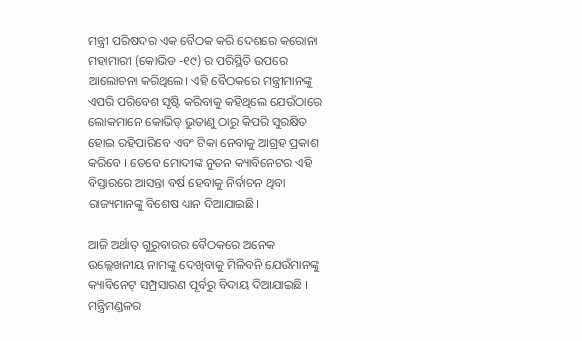ମନ୍ତ୍ରୀ ପରିଷଦର ଏକ ବୈଠକ କରି ଦେଶରେ କରୋନା ମହାମାରୀ (କୋଭିଡ -୧୯) ର ପରିସ୍ଥିତି ଉପରେ ଆଲୋଚନା କରିଥିଲେ। ଏହି ବୈଠକରେ ମନ୍ତ୍ରୀମାନଙ୍କୁ ଏପରି ପରିବେଶ ସୃଷ୍ଟି କରିବାକୁ କହିଥିଲେ ଯେଉଁଠାରେ ଲୋକମାନେ କୋଭିଡ୍ ଭୁତାଣୁ ଠାରୁ କିପରି ସୁରକ୍ଷିତ ହୋଇ ରହିପାରିବେ ଏବଂ ଟିକା ନେବାକୁ ଆଗ୍ରହ ପ୍ରକାଶ କରିବେ । ତେବେ ମୋଦୀଙ୍କ ନୁତନ କ୍ୟାବିନେଟର ଏହି ବିସ୍ତାରରେ ଆସନ୍ତା ବର୍ଷ ହେବାକୁ ନିର୍ବାଚନ ଥିବା ରାଜ୍ୟମାନଙ୍କୁ ବିଶେଷ ଧ୍ୟାନ ଦିଆଯାଇଛି।

ଆଜି ଅର୍ଥାତ୍ ଗୁରୁବାରର ବୈଠକରେ ଅନେକ ଉଲ୍ଲେଖନୀୟ ନାମଙ୍କୁ ଦେଖିବାକୁ ମିଳିବନି ଯେଉଁମାନଙ୍କୁ କ୍ୟାବିନେଟ୍ ସମ୍ପ୍ରସାରଣ ପୂର୍ବରୁ ବିଦାୟ ଦିଆଯାଇଛି । ମନ୍ତ୍ରିମଣ୍ଡଳର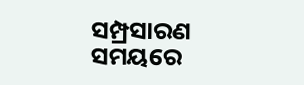ସମ୍ପ୍ରସାରଣ ସମୟରେ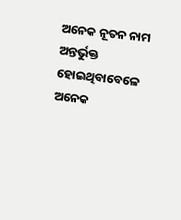ଅନେକ ନୂତନ ନାମ ଅନ୍ତର୍ଭୁକ୍ତ ହୋଇଥିବାବେଳେ ଅନେକ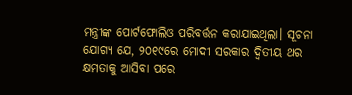ମନ୍ତ୍ରୀଙ୍କ ପୋର୍ଟଫୋଲିଓ ପରିବର୍ତ୍ତନ କରାଯାଇଥିଲା। ସୂଚନା ଯୋଗ୍ୟ ଯେ, ୨୦୧୯ରେ ମୋଦୀ ସରକାର ଦ୍ୱିତୀୟ ଥର କ୍ଷମତାକୁ ଆସିବା ପରେ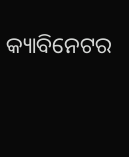କ୍ୟାବିନେଟର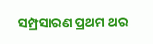ସମ୍ପ୍ରସାରଣ ପ୍ରଥମ ଥର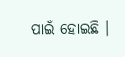ପାଇଁ ହୋଇଛି ।